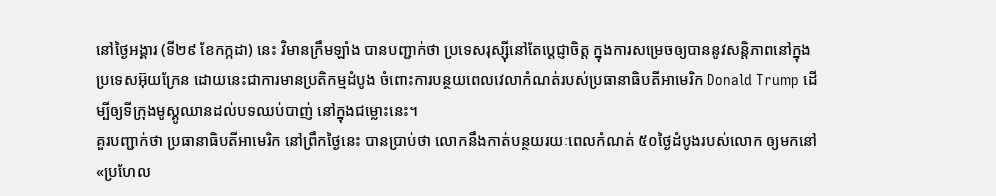នៅថ្ងៃអង្គារ (ទី២៩ ខែកក្កដា) នេះ វិមានក្រឹមឡាំង បានបញ្ជាក់ថា ប្រទេសរុស្ស៊ីនៅតែប្តេជ្ញាចិត្ត ក្នុងការសម្រេចឲ្យបាននូវសន្តិភាពនៅក្នុងប្រទេសអ៊ុយក្រែន ដោយនេះជាការមានប្រតិកម្មដំបូង ចំពោះការបន្ថយពេលវេលាកំណត់របស់ប្រធានាធិបតីអាមេរិក Donald Trump ដើម្បីឲ្យទីក្រុងមូស្គូឈានដល់បទឈប់បាញ់ នៅក្នុងជម្លោះនេះ។
គួរបញ្ជាក់ថា ប្រធានាធិបតីអាមេរិក នៅព្រឹកថ្ងៃនេះ បានប្រាប់ថា លោកនឹងកាត់បន្ថយរយៈពេលកំណត់ ៥០ថ្ងៃដំបូងរបស់លោក ឲ្យមកនៅ «ប្រហែល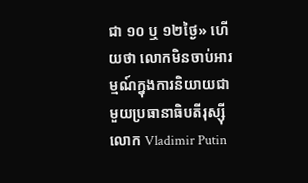ជា ១០ ឬ ១២ថ្ងៃ» ហើយថា លោកមិនចាប់អារម្មណ៍ក្នុងការនិយាយជាមួយប្រធានាធិបតីរុស្ស៊ី លោក Vladimir Putin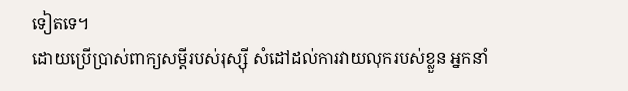ទៀតទេ។
ដោយប្រើប្រាស់ពាក្យសម្ដីរបស់រុស្ស៊ី សំដៅដល់ការវាយលុករបស់ខ្លួន អ្នកនាំ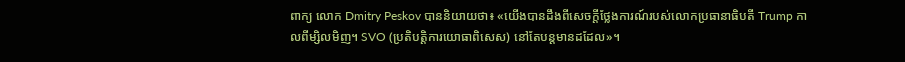ពាក្យ លោក Dmitry Peskov បាននិយាយថា៖ «យើងបានដឹងពីសេចក្តីថ្លែងការណ៍របស់លោកប្រធានាធិបតី Trump កាលពីម្សិលមិញ។ SVO (ប្រតិបត្តិការយោធាពិសេស) នៅតែបន្តមានដដែល»។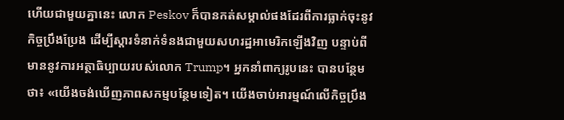ហើយជាមួយគ្នានេះ លោក Peskov ក៏បានកត់សម្គាល់ផងដែរពីការធ្លាក់ចុះនូវកិច្ចប្រឹងប្រែង ដើម្បីស្តារទំនាក់ទំនងជាមួយសហរដ្ឋអាមេរិកឡើងវិញ បន្ទាប់ពីមាននូវការអត្ថាធិប្បាយរបស់លោក Trump។ អ្នកនាំពាក្យរូបនេះ បានបន្ថែមថា៖ «យើងចង់ឃើញភាពសកម្មបន្ថែមទៀត។ យើងចាប់អារម្មណ៍លើកិច្ចប្រឹង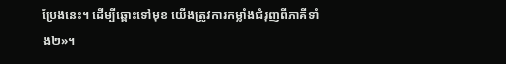ប្រែងនេះ។ ដើម្បីឆ្ពោះទៅមុខ យើងត្រូវការកម្លាំងជំរុញពីភាគីទាំង២»។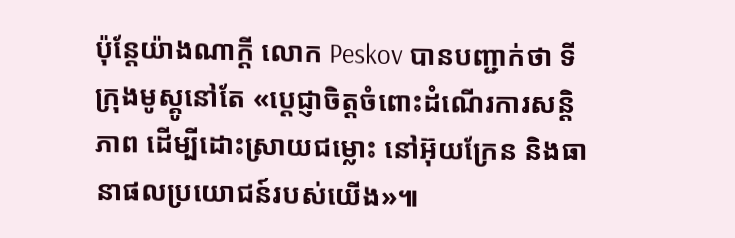ប៉ុន្តែយ៉ាងណាក្ដី លោក Peskov បានបញ្ជាក់ថា ទីក្រុងមូស្គូនៅតែ «ប្តេជ្ញាចិត្តចំពោះដំណើរការសន្តិភាព ដើម្បីដោះស្រាយជម្លោះ នៅអ៊ុយក្រែន និងធានាផលប្រយោជន៍របស់យើង»៕